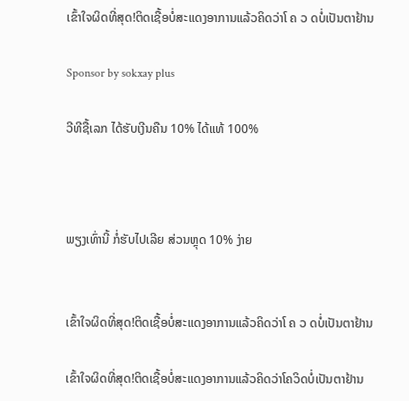ເຂົ້າໃຈຜິດທີ່ສຸດ!ຕິດເຊື້ອບໍ່ສະແດງອາການແລ້ວຄິດວ່າໂ ຄ ວ ດບໍ່ເປັນຕາຢ້ານ

Sponsor by sokxay plus

ວີທີຊື້ເລກ ໄດ້ຮັບເງີນຄືນ 10% ໄດ້ແທ້ 100%



ພຽງເທົ່ານີ້ ກໍ່ຮັບໄປເລີຍ ສ່ວນຫຼຸດ 10% ງ່າຍ


ເຂົ້າໃຈຜິດທີ່ສຸດ!ຕິດເຊື້ອບໍ່ສະແດງອາການແລ້ວຄິດວ່າໂ ຄ ວ ດບໍ່ເປັນຕາຢ້ານ

ເຂົ້າໃຈຜິດທີ່ສຸດ!ຕິດເຊື້ອບໍ່ສະແດງອາການແລ້ວຄິດວ່າໂຄວິດບໍ່ເປັນຕາຢ້ານ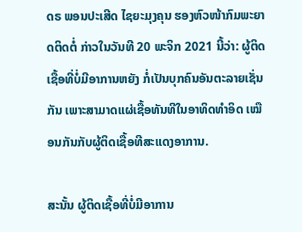ດຣ ພອນປະເສີດ ໄຊຍະມຸງຄຸນ ຮອງຫົວໜ້າກົມພະຍາດຕິດຕໍ່ ກ່າວໃນວັນທີ 20 ພະຈິກ 2021 ນີ້ວ່າ: ຜູ້ຕິດເຊື້ອທີ່ບໍ່ມີອາການຫຍັງ ກໍ່ເປັນບຸກຄົນອັນຕະລາຍເຊັ່ນກັນ ເພາະສາມາດແຜ່ເຊື້ອທັນທີໃນອາທິດທໍາອິດ ເໝືອນກັນກັບຜູ້ຕິດເຊື້ອທີສະແດງອາການ.

ສະນັ້ນ ຜູ້ຕິດເຊື້ອທີ່ບໍ່ມີອາການ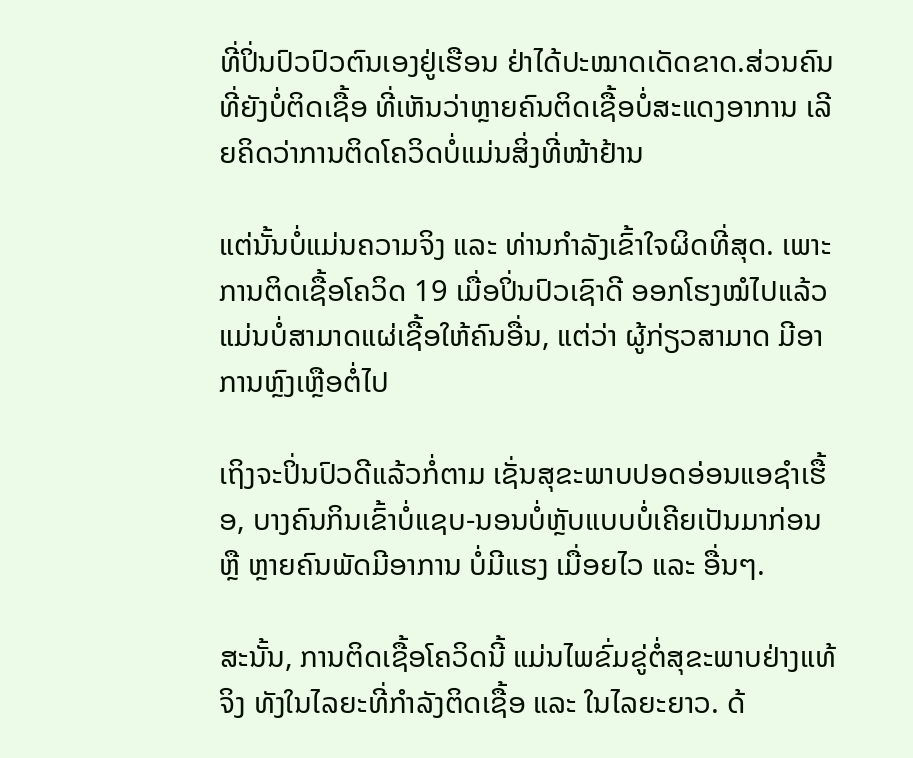ທີ່ປິ່ນປົວປົວຕົນເອງຢູ່ເຮືອນ ຢ່າໄດ້ປະໝາດເດັດຂາດ.ສ່ວນຄົນທີ່ຍັງບໍ່ຕິດເຊື້ອ ທີ່ເຫັນວ່າຫຼາຍຄົນຕິດເຊື້ອບໍ່ສະແດງອາການ ເລີຍຄິດວ່າການຕິດໂຄວິດບໍ່ແມ່ນສິ່ງທີ່ໜ້າຢ້ານ

ແຕ່ນັ້ນບໍ່ແມ່ນຄວາມຈິງ ແລະ ທ່ານກໍາລັງເຂົ້າໃຈຜິດທີ່ສຸດ. ເພາະການຕິດເຊື້ອໂຄວິດ 19 ເມື່ອປິ່ນປົວເຊົາດີ ອອກໂຮງໝໍໄປແລ້ວ ແມ່ນບໍ່ສາມາດແຜ່ເຊື້ອໃຫ້ຄົນອື່ນ, ແຕ່ວ່າ ຜູ້ກ່ຽວສາມາດ ມີອາການຫຼົງເຫຼືອຕໍ່ໄປ

ເຖິງຈະປິ່ນປົວດີແລ້ວກໍ່ຕາມ ເຊັ່ນສຸຂະພາບປອດອ່ອນແອຊໍາເຮື້ອ, ບາງຄົນກິນເຂົ້າບໍ່ແຊບ-ນອນບໍ່ຫຼັບແບບບໍ່ເຄີຍເປັນມາກ່ອນ ຫຼື ຫຼາຍຄົນພັດມີອາການ ບໍ່ມີແຮງ ເມື່ອຍໄວ ແລະ ອື່ນໆ.

ສະນັ້ນ, ການຕິດເຊື້ອໂຄວິດນີ້ ແມ່ນໄພຂົ່ມຂູ່ຕໍ່ສຸຂະພາບຢ່າງແທ້ຈິງ ທັງໃນໄລຍະທີ່ກໍາລັງຕິດເຊື້ອ ແລະ ໃນໄລຍະຍາວ. ດ້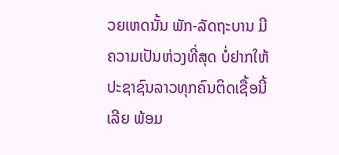ວຍເຫດນັ້ນ ພັກ-ລັດຖະບານ ມີຄວາມເປັນຫ່ວງທີ່ສຸດ ບໍ່ຢາກໃຫ້ປະຊາຊົນລາວທຸກຄົນຕິດເຊື້ອນີ້ເລີຍ ພ້ອມ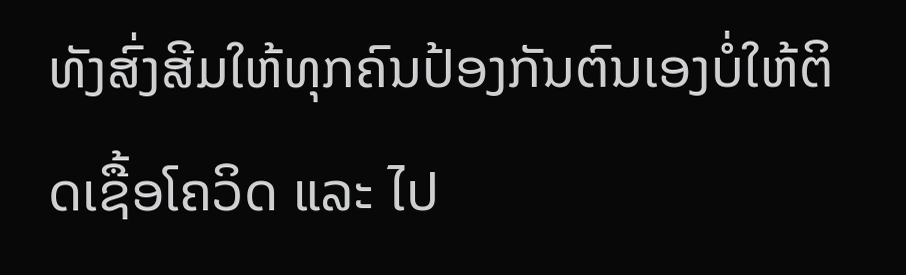ທັງສົ່ງສີມໃຫ້ທຸກຄົນປ້ອງກັນຕົນເອງບໍ່ໃຫ້ຕິດເຊື້ອໂຄວິດ ແລະ ໄປ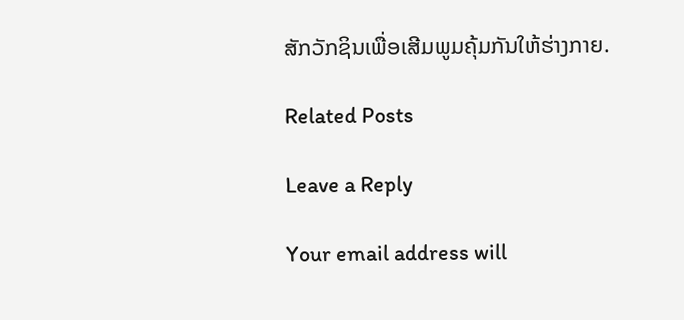ສັກວັກຊິນເພື່ອເສີມພູມຄຸ້ມກັນໃຫ້ຮ່າງກາຍ.

Related Posts

Leave a Reply

Your email address will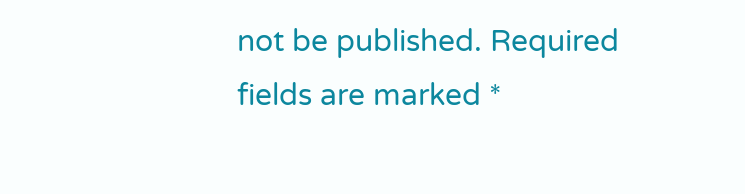not be published. Required fields are marked *